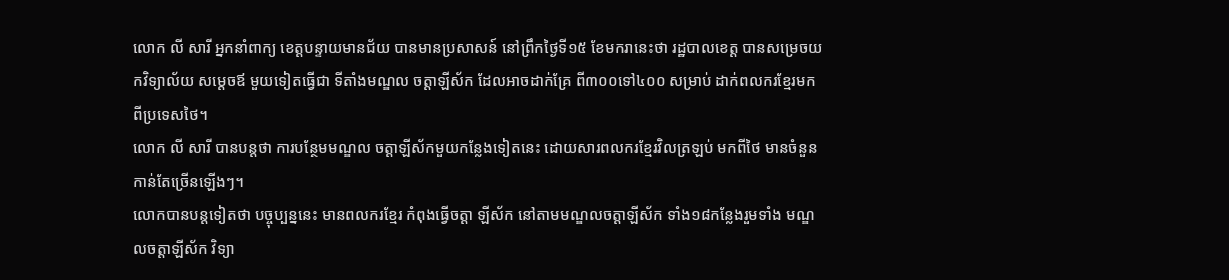លោក លី សារី អ្នកនាំពាក្យ ខេត្តបន្ទាយមានជ័យ បានមានប្រសាសន៍ នៅព្រឹកថ្ងៃទី១៥ ខែមករានេះថា រដ្ឋបាលខេត្ត បានសម្រេចយកវិទ្យាល័យ សម្តេចឪ មួយទៀតធ្វើជា ទីតាំងមណ្ឌល ចត្តាឡីស័ក ដែលអាចដាក់គ្រែ ពី៣០០ទៅ៤០០ សម្រាប់ ដាក់ពលករខ្មែរមកពីប្រទេសថៃ។
លោក លី សារី បានបន្តថា ការបន្ថែមមណ្ឌល ចត្តាឡីស័កមួយកន្លែងទៀតនេះ ដោយសារពលករខ្មែរវិលត្រឡប់ មកពីថៃ មានចំនួនកាន់តែច្រើនឡើងៗ។
លោកបានបន្តទៀតថា បច្ចុប្បន្ននេះ មានពលករខ្មែរ កំពុងធ្វើចត្តា ឡីស័ក នៅតាមមណ្ឌលចត្តាឡីស័ក ទាំង១៨កន្លែងរួមទាំង មណ្ឌលចត្តាឡីស័ក វិទ្យា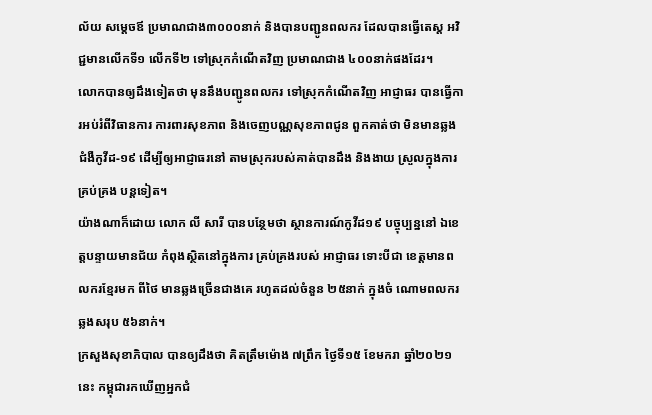ល័យ សម្តេចឪ ប្រមាណជាង៣០០០នាក់ និងបានបញ្ជូនពលករ ដែលបានធ្វើតេស្ត អវិជ្ជមានលើកទី១ លើកទី២ ទៅស្រុកកំណើតវិញ ប្រមាណជាង ៤០០នាក់ផងដែរ។
លោកបានឲ្យដឹងទៀតថា មុននឹងបញ្ជូនពលករ ទៅស្រុកកំណើតវិញ អាជ្ញាធរ បានធ្វើការអប់រំពីវិធានការ ការពារសុខភាព និងចេញបណ្ណសុខភាពជូន ពួកគាត់ថា មិនមានឆ្លងជំងឺកូវីដ-១៩ ដើម្បីឲ្យអាជ្ញាធរនៅ តាមស្រុករបស់គាត់បានដឹង និងងាយ ស្រួលក្នុងការគ្រប់គ្រង បន្តទៀត។
យ៉ាងណាក៏ដោយ លោក លី សារី បានបន្ថែមថា ស្ថានការណ៍កូវីដ១៩ បច្ចុប្បន្ននៅ ឯខេត្តបន្ទាយមានជ័យ កំពុងស្ថិតនៅក្នុងការ គ្រប់គ្រងរបស់ អាជ្ញាធរ ទោះបីជា ខេត្តមានពលករខ្មែរមក ពីថៃ មានឆ្លងច្រើនជាងគេ រហូតដល់ចំនួន ២៥នាក់ ក្នុងចំ ណោមពលករឆ្លងសរុប ៥៦នាក់។
ក្រសួងសុខាភិបាល បានឲ្យដឹងថា គិតត្រឹមម៉ោង ៧ព្រឹក ថ្ងៃទី១៥ ខែមករា ឆ្នាំ២០២១នេះ កម្ពុជារកឃើញអ្នកជំ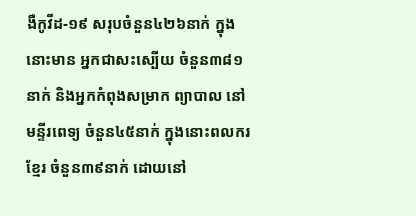ងឺកូវីដ-១៩ សរុបចំនួន៤២៦នាក់ ក្នុងនោះមាន អ្នកជាសះស្បើយ ចំនួន៣៨១នាក់ និងអ្នកកំពុងសម្រាក ព្យាបាល នៅមន្ទីរពេទ្យ ចំនួន៤៥នាក់ ក្នុងនោះពលករខ្មែរ ចំនួន៣៩នាក់ ដោយនៅ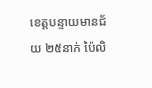ខេត្តបន្ទាយមានជ័យ ២៥នាក់ ប៉ៃលិ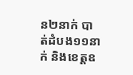ន២នាក់ បាត់ដំបង១១នាក់ និងខេត្តឧ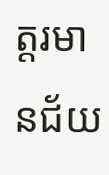ត្តរមានជ័យ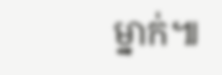ម្នាក់៕